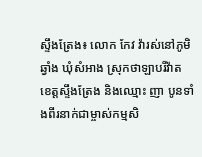ស្ទឹងត្រែង៖ លោក កែវ វ៉ារស់នៅភូមិឆ្វាំង ឃុំសំអាង ស្រុកថាឡាបរីវ៉ាត ខេត្តស្ទឹងត្រែង និងឈ្មោះ ញា បូនទាំងពីរនាក់ជាម្ចាស់កម្មសិ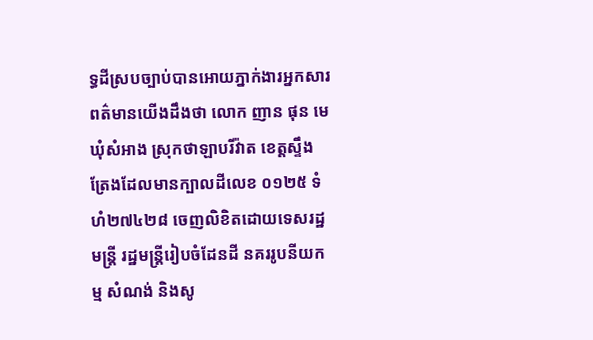ទ្ធដីស្របច្បាប់បានអោយភ្នាក់ងារអ្នកសារពត៌មានយើងដឹងថា លោក ញាន ផុន មេឃុំសំអាង ស្រុកថាឡាបរីវ៉ាត ខេត្តស្ទឹងត្រែងដែលមានក្បាលដីលេខ ០១២៥ ទំហំ២៧៤២៨ ចេញលិខិតដោយទេសរដ្ឋមន្ត្រី រដ្ឋមន្ត្រីរៀបចំដែនដី នគររូបនីយកម្ម សំណង់ និងសូ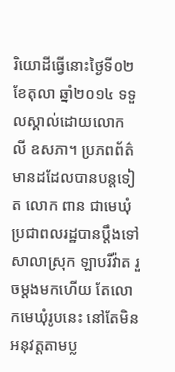រិយោដីធ្វើនោះថ្ងៃទី០២ ខែតុលា ឆ្នាំ២០១៤ ទទួលស្គាល់ដោយលោក លី ឧសភា។ ប្រភពព័ត៌មានដដែលបានបន្តទៀត លោក ពាន ជាមេឃុំ ប្រជាពលរដ្ឋបានប្តឹងទៅសាលាស្រុក ឡាបរីវ៉ាត រួចម្តងមកហើយ តែលោកមេឃុំរូបនេះ នៅតែមិនអនុវត្តតាមប្ល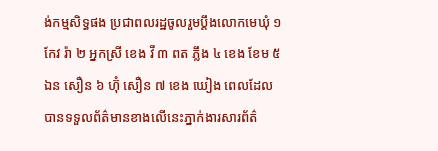ង់កម្មសិទ្ធផង ប្រជាពលរដ្ឋចូលរួមប្តឹងលោកមេឃុំ ១ កែវ រ៉ា ២ អ្នកស្រី ខេង វី ៣ ពត ភ្លឹង ៤ ខេង ខែម ៥ ឯន សឿន ៦ ហ៊ុំ សឿន ៧ ខេង ឃៀង ពេលដែលបានទទួលព័ត៌មានខាងលើនេះភ្នាក់ងារសារព័ត៌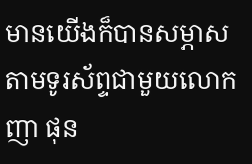មានយើងក៏បានសម្ភាសតាមទូរស័ព្ទជាមួយលោក ញា ផុន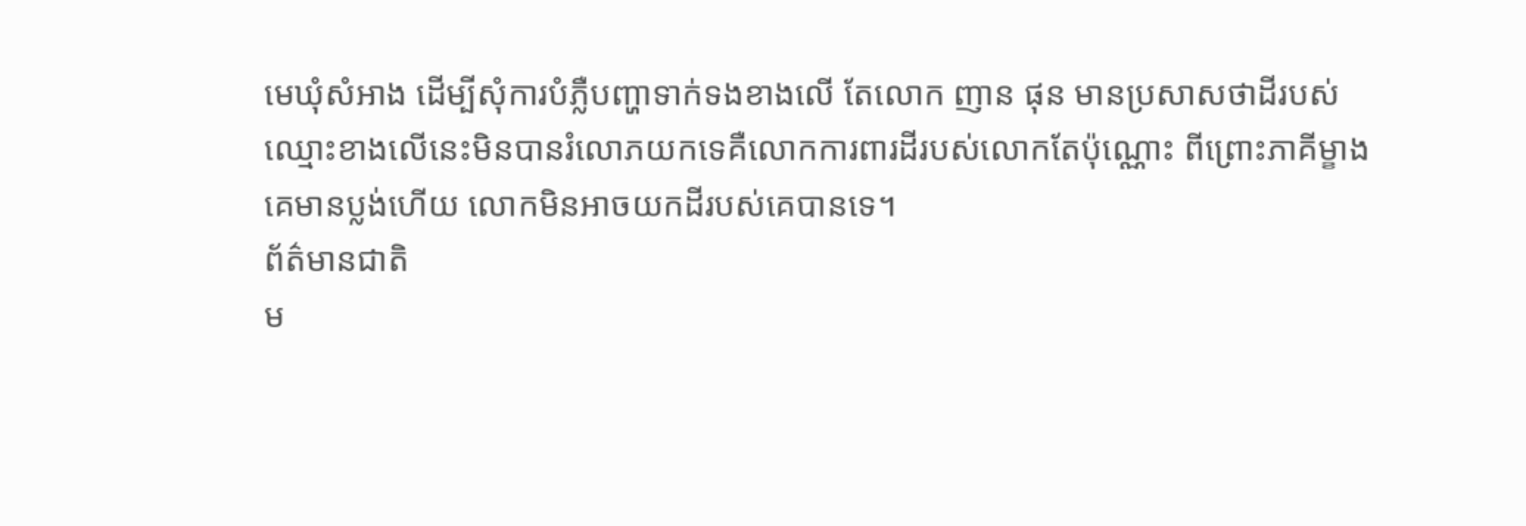មេឃុំសំអាង ដើម្បីសុំការបំភ្លឺបញ្ហាទាក់ទងខាងលើ តែលោក ញាន ផុន មានប្រសាសថាដីរបស់ឈ្មោះខាងលើនេះមិនបានរំលោភយកទេគឺលោកការពារដីរបស់លោកតែប៉ុណ្ណោះ ពីព្រោះភាគីម្ខាងគេមានប្លង់ហើយ លោកមិនអាចយកដីរបស់គេបានទេ។
ព័ត៌មានជាតិ
ម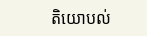តិយោបល់